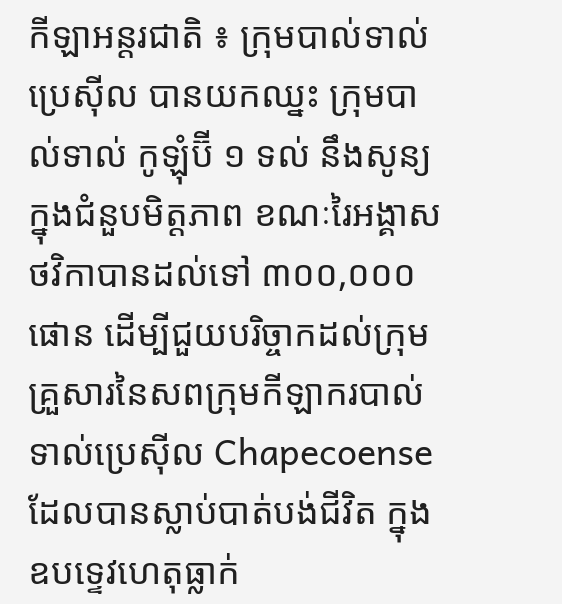កីឡាអន្តរជាតិ ៖ ក្រុមបាល់ទាល់ប្រេស៊ីល បានយកឈ្នះ ក្រុមបាល់ទាល់ កូឡុំប៊ី ១ ទល់ នឹងសូន្យ ក្នុងជំនួបមិត្តភាព ខណៈរៃអង្គាសថវិកាបានដល់ទៅ ៣០០,០០០ផោន ដើម្បីជួយបរិច្ចាកដល់ក្រុម គ្រួសារនៃសពក្រុមកីឡាករបាល់ទាល់ប្រេស៊ីល Chapecoense ដែលបានស្លាប់បាត់បង់ជីវិត ក្នុង ឧបទ្ទេវហេតុធ្លាក់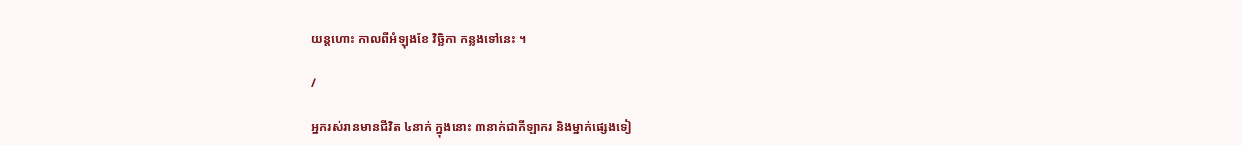យន្តហោះ កាលពីអំឡុងខែ វិច្ឆិកា កន្លងទៅនេះ ។

/

អ្នករស់រានមានជីវិត ៤នាក់ ក្នុងនោះ ៣នាក់ជាកីឡាករ និងម្នាក់ផ្សេងទៀ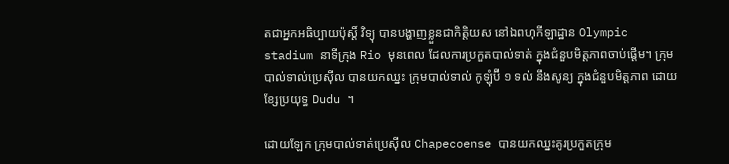តជាអ្នកអធិប្បាយប៉ុស្តិ៍ វិទ្យុ បានបង្ហាញខ្លួនជាកិត្តិយស នៅឯពហុកីឡាដ្ឋាន Olympic stadium នាទីក្រុង Rio មុនពេល ដែលការប្រកួតបាល់ទាត់ ក្នុងជំនួបមិត្តភាពចាប់ផ្តើម។ ក្រុមបាល់ទាល់ប្រេស៊ីល បានយកឈ្នះ ក្រុមបាល់ទាល់ កូឡុំប៊ី ១ ទល់ នឹងសូន្យ ក្នុងជំនួបមិត្តភាព ដោយខ្សែប្រយុទ្ធ Dudu ។

ដោយឡែក ក្រុមបាល់ទាត់ប្រេស៊ីល Chapecoense បានយកឈ្នះគូរប្រកួតក្រុម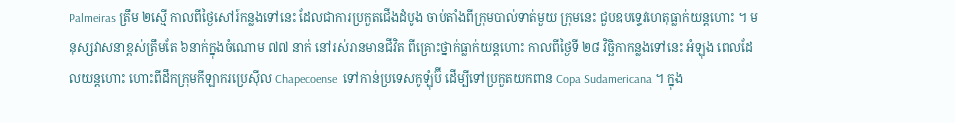Palmeiras ត្រឹម ២ស្មើ កាលពីថ្ងៃសៅរ៍កន្លងទៅនេះ ដែលជាការប្រកួតជើងដំបូង ចាប់តាំងពីក្រុមបាល់ទាត់មួយ ក្រុមនេះ ជួបឧបទ្ទេវហេតុធ្លាក់យន្តហោះ ។ មនុស្សវាសនាខ្ពស់ត្រឹមតែ ៦នាក់ក្នុងចំណោម ៧៧ នាក់ នៅរស់រានមានជីវិត ពីគ្រោះថ្នាក់ធ្លាក់យន្តហោះ កាលពីថ្ងៃទី ២៨ វិច្ឆិកាកន្លងទៅនេះ អំឡុង ពេលដែលយន្តហោះ ហោះពីដឹកក្រុមកីឡាករប្រេស៊ីល Chapecoense  ទៅកាន់ប្រទេសកូឡុំប៊ី ដើម្បីទៅប្រកួតយកពាន Copa Sudamericana ។ ក្នុង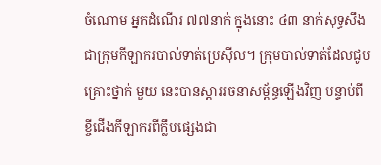ចំណោម អ្នកដំណើរ ៧៧នាក់ ក្នុងនោះ ៤៣ នាក់សុទ្ធសឹងជាក្រុមកីឡាករបាល់ទាត់ប្រេស៊ីល។ ក្រុមបាល់ទាត់ដែលជូបគ្រោះថ្នាក់ មួយ នេះបានស្តាររចនាសម្ព័ន្ធឡើងវិញ បន្ទាប់ពីខ្ចីជើងកីឡាករពីក្លឹបផ្សេងជា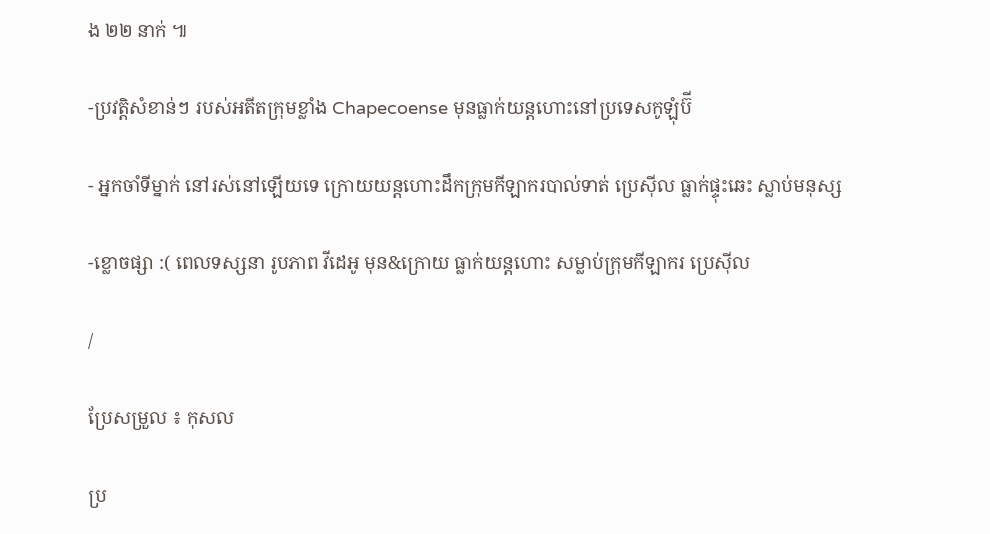ង ២២ នាក់ ៕

-ប្រវត្តិសំខាន់ៗ របស់អតីតក្រុមខ្លាំង Chapecoense មុនធ្លាក់យន្តហោះនៅប្រទេសកូឡុំប៊ី

- អ្នកចាំទីម្នាក់ នៅរស់នៅឡើយទេ ក្រោយយន្តហោះដឹកក្រុមកីឡាករបាល់ទាត់ ប្រេស៊ីល ធ្លាក់ផ្ទុះឆេះ ស្លាប់មនុស្ស

-ខ្លោចផ្សា :( ពេលទស្សនា រូបភាព វីដេអូ មុន&ក្រោយ ធ្លាក់យន្តហោះ សម្លាប់ក្រុមកីឡាករ ប្រេស៊ីល

/

ប្រែសម្រួល ៖ កុសល

ប្រ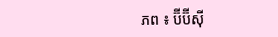ភព ៖ ប៊ីប៊ីស៊ី